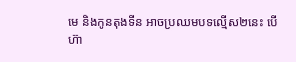មេ និងកូនតុងទីន អាចប្រឈមបទល្មើស២នេះ បើហ៊ា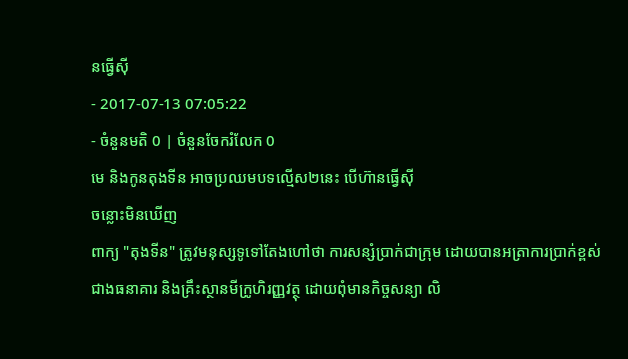នធ្វើស៊ី
- 2017-07-13 07:05:22
- ចំនួនមតិ 0 | ចំនួនចែករំលែក 0
មេ និងកូនតុងទីន អាចប្រឈមបទល្មើស២នេះ បើហ៊ានធ្វើស៊ី
ចន្លោះមិនឃើញ
ពាក្យ "តុងទីន" ត្រូវមនុស្សទូទៅតែងហៅថា ការសន្សំប្រាក់ជាក្រុម ដោយបានអត្រាការប្រាក់ខ្ពស់ជាងធនាគារ និងគ្រឹះស្ថានមីក្រូហិរញ្ញវត្ថុ ដោយពុំមានកិច្ចសន្យា លិ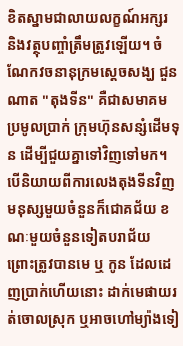ខិតស្នាមជាលាយលក្ខណ៍អក្សរ និងវត្ថុបញ្ចាំត្រឹមត្រូវឡើយ។ ចំណែកវចនានុក្រមស្ដេចសង្ឃ ជួន ណាត "តុងទីន" គឺជាសមាគមប្រមូលប្រាក់ ក្រុមហ៊ុនសន្សំដើមទុន ដើម្បីជួយគ្នាទៅវិញទៅមក។
បើនិយាយពីការលេងតុងទីនវិញ មនុស្សមួយចំនួនក៏ជោគជ័យ ខណៈមួយចំនួនទៀតបរាជ័យ ព្រោះត្រូវបានមេ ឬ កូន ដែលដេញប្រាក់ហើយនោះ ដាក់មេផាយរត់ចោលស្រុក ឬអាចហៅម្យ៉ាងទៀ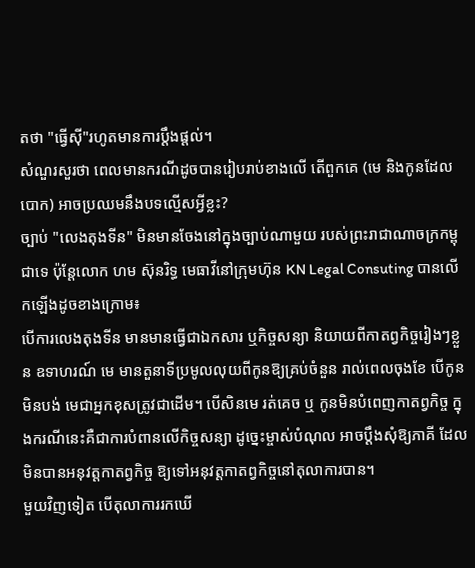តថា "ធ្វើស៊ី"រហូតមានការប្ដឹងផ្ដល់។
សំណួរសួរថា ពេលមានករណីដូចបានរៀបរាប់ខាងលើ តើពួកគេ (មេ និងកូនដែលបោក) អាចប្រឈមនឹងបទល្មើសអ្វីខ្លះ?
ច្បាប់ "លេងតុងទីន" មិនមានចែងនៅក្នុងច្បាប់ណាមួយ របស់ព្រះរាជាណាចក្រកម្ពុជាទេ ប៉ុន្តែលោក ហម ស៊ុនរិទ្ធ មេធាវីនៅក្រុមហ៊ុន KN Legal Consuting បានលើកឡើងដូចខាងក្រោម៖
បើការលេងតុងទីន មានមានធ្វើជាឯកសារ ឬកិច្ចសន្យា និយាយពីកាតព្វកិច្ចរៀងៗខ្លួន ឧទាហរណ៍ មេ មានតួនាទីប្រមូលលុយពីកូនឱ្យគ្រប់ចំនួន រាល់ពេលចុងខែ បើកូនមិនបង់ មេជាអ្នកខុសត្រូវជាដើម។ បើសិនមេ រត់គេច ឬ កូនមិនបំពេញកាតព្វកិច្ច ក្នុងករណីនេះគឺជាការបំពានលើកិច្ចសន្យា ដូច្នេះម្ចាស់បំណុល អាចប្ដឹងសុំឱ្យភាគី ដែលមិនបានអនុវត្តកាតព្វកិច្ច ឱ្យទៅអនុវត្តកាតព្វកិច្ចនៅតុលាការបាន។
មួយវិញទៀត បើតុលាការរកឃើ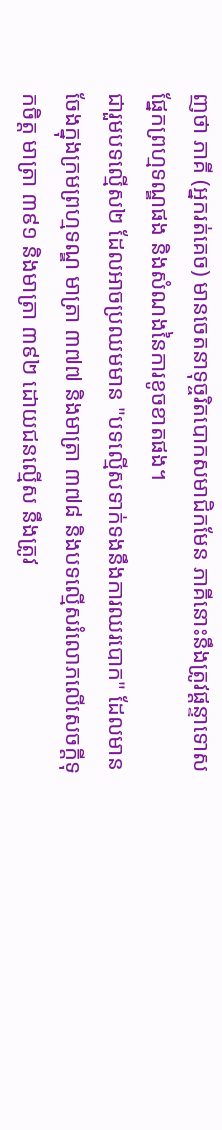ញថា ភាគី (អ្នករត់គេច) មានចេតនាទុច្ចរិតបោកសមាជិកមែន ភាគីនោះនឹងត្រូវផ្ដន្ទាទោសផ្នែកព្រហ្មទណ្ឌផង និងសំណងនៃការខូចខាតផង។
ជារួមបទល្មើស២ ដែលអាចប្រឈមមាន "បទល្មើសទាក់ទងនឹងការឈរបោក" ដែលមានចែងក្នុងក្រមព្រហ្មទណ្ឌ មាត្រា ៣៧៧ និងមាត្រា ៣៧៨ និងបទល្មើសរំលោភលើសេចក្ដីទុកចិត្ត មាត្រា ៣៩១ និងមាត្រា ៣៩២ ដោយជនល្មើស នឹងត្រូវ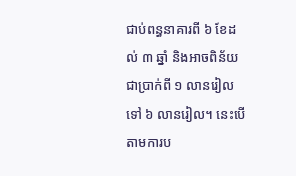ជាប់ពន្ធនាគារពី ៦ ខែដល់ ៣ ឆ្នាំ និងអាចពិន័យជាប្រាក់ពី ១ លានរៀលទៅ ៦ លានរៀល។ នេះបើតាមការប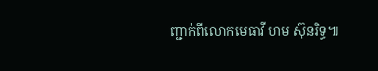ញ្ជាក់ពីលោកមេធាវី ហម ស៊ុនរិទ្ធ៕